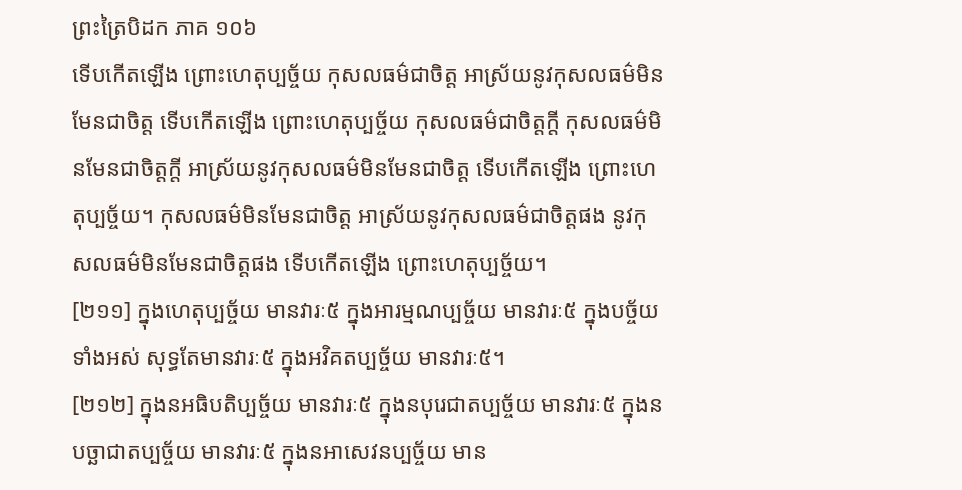ព្រះត្រៃបិដក ភាគ ១០៦
ទើបកើតឡើង ព្រោះហេតុប្បច្ច័យ កុសលធម៌ជាចិត្ត អាស្រ័យនូវកុសលធម៌មិនមែនជាចិត្ត ទើបកើតឡើង ព្រោះហេតុប្បច្ច័យ កុសលធម៌ជាចិត្តក្តី កុសលធម៌មិនមែនជាចិត្តក្តី អាស្រ័យនូវកុសលធម៌មិនមែនជាចិត្ត ទើបកើតឡើង ព្រោះហេតុប្បច្ច័យ។ កុសលធម៌មិនមែនជាចិត្ត អាស្រ័យនូវកុសលធម៌ជាចិត្តផង នូវកុសលធម៌មិនមែនជាចិត្តផង ទើបកើតឡើង ព្រោះហេតុប្បច្ច័យ។
[២១១] ក្នុងហេតុប្បច្ច័យ មានវារៈ៥ ក្នុងអារម្មណប្បច្ច័យ មានវារៈ៥ ក្នុងបច្ច័យទាំងអស់ សុទ្ធតែមានវារៈ៥ ក្នុងអវិគតប្បច្ច័យ មានវារៈ៥។
[២១២] ក្នុងនអធិបតិប្បច្ច័យ មានវារៈ៥ ក្នុងនបុរេជាតប្បច្ច័យ មានវារៈ៥ ក្នុងនបច្ឆាជាតប្បច្ច័យ មានវារៈ៥ ក្នុងនអាសេវនប្បច្ច័យ មាន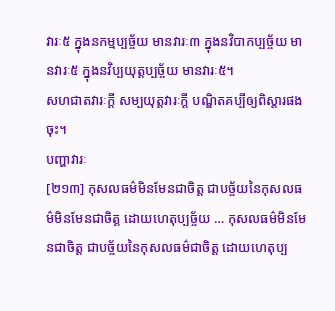វារៈ៥ ក្នុងនកម្មប្បច្ច័យ មានវារៈ៣ ក្នុងនវិបាកប្បច្ច័យ មានវារៈ៥ ក្នុងនវិប្បយុត្តប្បច្ច័យ មានវារៈ៥។
សហជាតវារៈក្តី សម្បយុត្តវារៈក្តី បណ្ឌិតគប្បីឲ្យពិស្តារផងចុះ។
បញ្ហាវារៈ
[២១៣] កុសលធម៌មិនមែនជាចិត្ត ជាបច្ច័យនៃកុសលធម៌មិនមែនជាចិត្ត ដោយហេតុប្បច្ច័យ … កុសលធម៌មិនមែនជាចិត្ត ជាបច្ច័យនៃកុសលធម៌ជាចិត្ត ដោយហេតុប្ប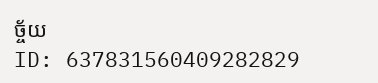ច្ច័យ
ID: 637831560409282829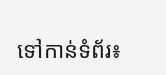ទៅកាន់ទំព័រ៖